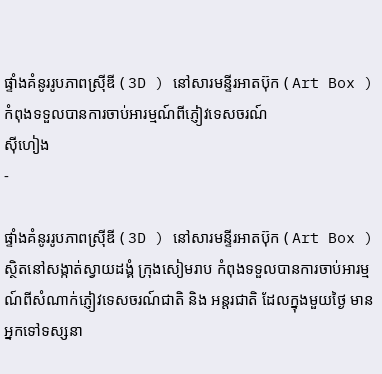ផ្ទាំងគំនូររូបភាពស្រ៊ីឌី ( 3D ) នៅសារមន្ទីរអាតប៊ុក ( Art Box ) កំពុងទទួលបានការចាប់អារម្មណ៍ពីភ្ញៀវទេសចរណ៍
ស៊ីហៀង
-

ផ្ទាំងគំនូររូបភាពស្រ៊ីឌី ( 3D ) នៅសារមន្ទីរអាតប៊ុក ( Art Box ) ស្ថិតនៅសង្កាត់ស្វាយដង្គំ ក្រុងសៀមរាប កំពុងទទួលបានការចាប់អារម្មណ៍ពីសំណាក់ភ្ញៀវទេសចរណ៍ជាតិ និង អន្តរជាតិ ដែលក្នុងមួយថ្ងៃ មានអ្នកទៅទស្សនា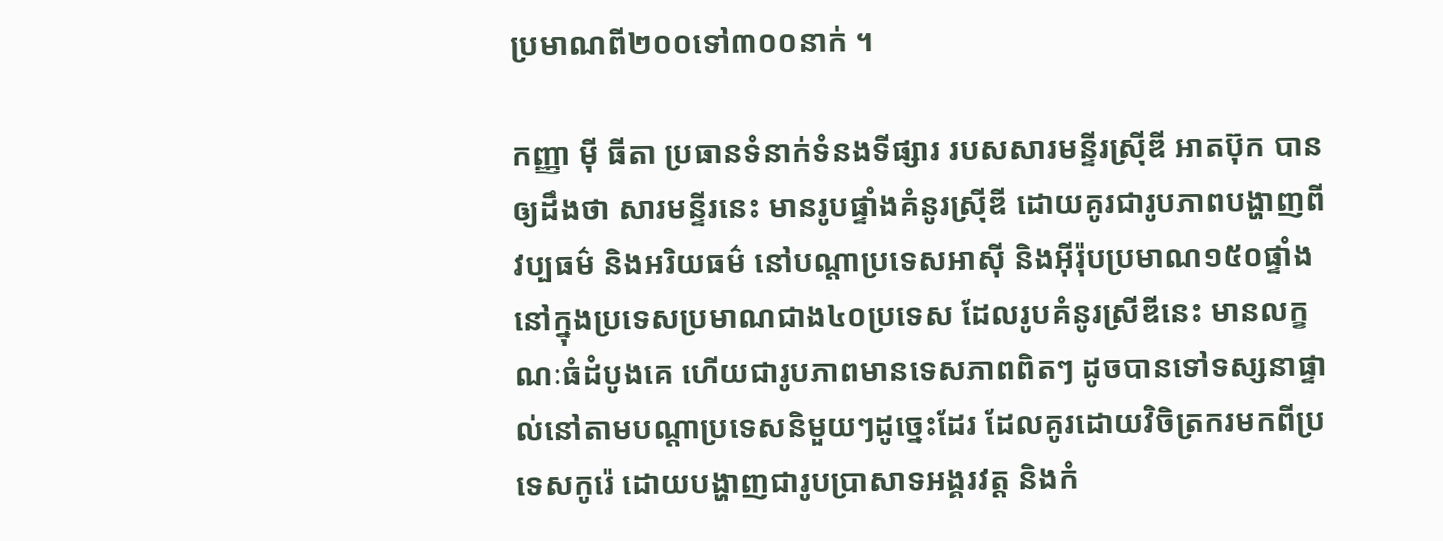ប្រមាណពី២០០ទៅ៣០០នាក់ ។

កញ្ញា ម៉ី ធីតា ប្រធានទំនាក់ទំនងទីផ្សារ របសសារមន្ទីរស្រ៊ីឌី អាតប៊ុក បានឲ្យដឹងថា សារមន្ទីរនេះ មានរូបផ្ទាំងគំនូរស្រ៊ីឌី ដោយគូរជារូបភាពបង្ហាញពីវប្បធម៌ និងអរិយធម៌ នៅបណ្ដាប្រទេសអាស៊ី និងអ៊ីរ៉ុបប្រមាណ១៥០ផ្ទាំង នៅក្នុងប្រទេសប្រមាណជាង៤០ប្រទេស ដែលរូបគំនូរស្រីឌីនេះ មានលក្ខណៈធំដំបូងគេ ហើយជារូបភាពមានទេសភាពពិតៗ ដូចបានទៅទស្សនាផ្ទាល់នៅតាមបណ្ដាប្រទេសនិមួយៗដូច្នេះដែរ ដែលគូរដោយវិចិត្រករមកពីប្រទេសកូរ៉េ ដោយបង្ហាញជារូបប្រាសាទអង្គរវត្ដ និងកំ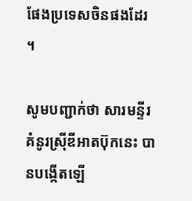ផែងប្រទេសចិនផងដែរ ។

សូមបញ្ជាក់ថា សារមន្ទីរគំនូរស្រ៊ីឌីអាតប៊ុកនេះ បានបង្កើតឡើ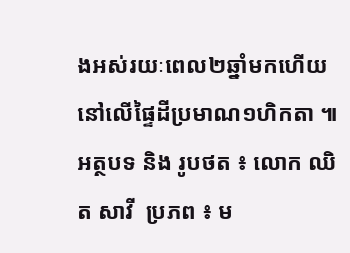ងអស់រយៈពេល២ឆ្នាំមកហើយ នៅលើផ្ទៃដីប្រមាណ១ហិកតា ៕អត្ថបទ និង រូបថត ៖ លោក ឈិត សាវី  ប្រភព ៖ ម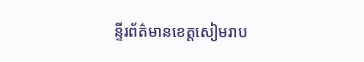ន្ទីរព័ត៌មានខេត្តសៀមរាប